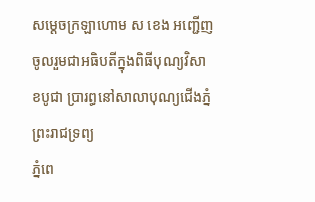សម្ដេចក្រឡាហោម ស ខេង អញ្ជើញចូលរួមជាអធិបតីក្នុងពិធីបុណ្យវិសាខបូជា ប្រារព្ធនៅសាលាបុណ្យជើងភ្នំព្រះរាជទ្រព្យ
ភ្នំពេ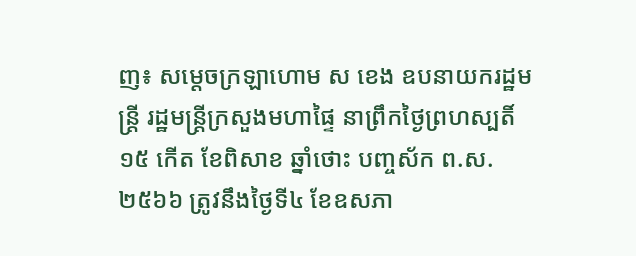ញ៖ សម្ដេចក្រឡាហោម ស ខេង ឧបនាយករដ្ឋមន្ត្រី រដ្ឋមន្ត្រីក្រសួងមហាផ្ទៃ នាព្រឹកថ្ងៃព្រហស្បតិ៍ ១៥ កើត ខែពិសាខ ឆ្នាំថោះ បញ្ចស័ក ព.ស.២៥៦៦ ត្រូវនឹងថ្ងៃទី៤ ខែឧសភា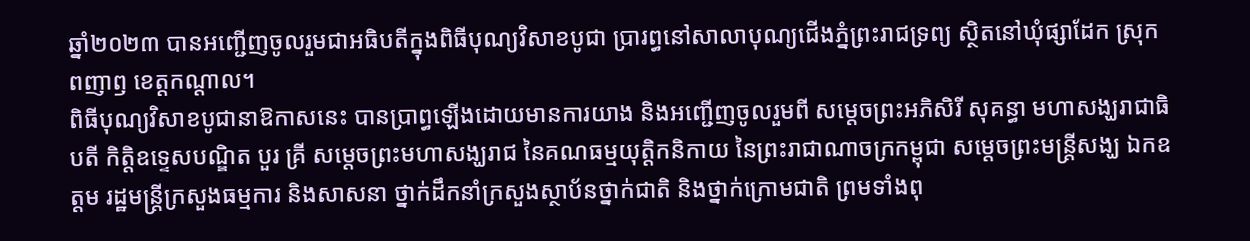ឆ្នាំ២០២៣ បានអញ្ជើញចូលរួមជាអធិបតីក្នុងពិធីបុណ្យវិសាខបូជា ប្រារព្ធនៅសាលាបុណ្យជើងភ្នំព្រះរាជទ្រព្យ ស្ថិតនៅឃុំផ្សាដែក ស្រុកពញាឭ ខេត្តកណ្ដាល។
ពិធីបុណ្យវិសាខបូជានាឱកាសនេះ បានប្រាព្ធឡើងដោយមានការយាង និងអញ្ជើញចូលរួមពី សម្ដេចព្រះអភិសិរី សុគន្ធា មហាសង្ឃរាជាធិបតី កិត្តិឧទ្ទេសបណ្ឌិត បួរ គ្រី សម្ដេចព្រះមហាសង្ឃរាជ នៃគណធម្មយុត្តិកនិកាយ នៃព្រះរាជាណាចក្រកម្ពុជា សម្ដេចព្រះមន្រ្តីសង្ឃ ឯកឧត្តម រដ្ឋមន្រ្តីក្រសួងធម្មការ និងសាសនា ថ្នាក់ដឹកនាំក្រសួងស្ថាប័នថ្នាក់ជាតិ និងថ្នាក់ក្រោមជាតិ ព្រមទាំងពុ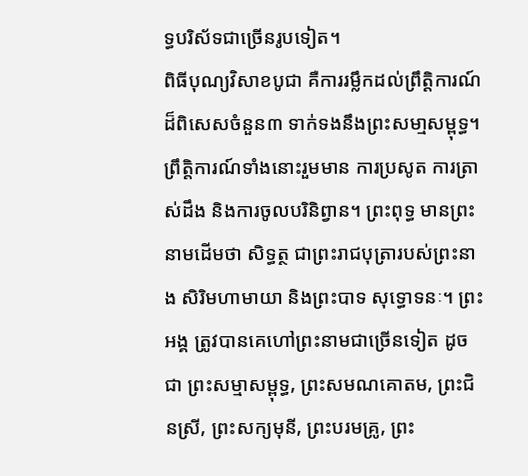ទ្ធបរិស័ទជាច្រើនរូបទៀត។
ពិធីបុណ្យវិសាខបូជា គឺការរម្លឹកដល់ព្រឹត្តិការណ៍ដ៏ពិសេសចំនួន៣ ទាក់ទងនឹងព្រះសមា្មសម្ពុទ្ធ។ ព្រឹត្តិការណ៍ទាំងនោះរួមមាន ការប្រសូត ការត្រាស់ដឹង និងការចូលបរិនិព្វាន។ ព្រះពុទ្ធ មានព្រះនាមដើមថា សិទ្ធត្ថ ជាព្រះរាជបុត្រារបស់ព្រះនាង សិរិមហាមាយា និងព្រះបាទ សុទ្ធោទនៈ។ ព្រះអង្គ ត្រូវបានគេហៅព្រះនាមជាច្រើនទៀត ដូចជា ព្រះសម្មាសម្ពុទ្ធ, ព្រះសមណគោតម, ព្រះជិនស្រី, ព្រះសក្យមុនី, ព្រះបរមគ្រូ, ព្រះ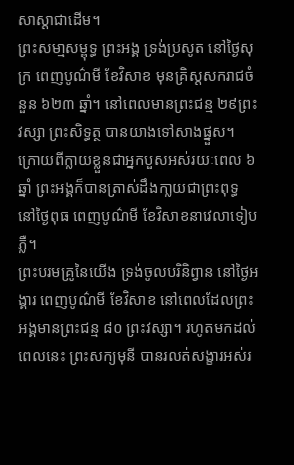សាស្តាជាដើម។
ព្រះសមា្មសម្ពុទ្ធ ព្រះអង្គ ទ្រង់ប្រសូត នៅថ្ងៃសុក្រ ពេញបូណ៌មី ខែវិសាខ មុនគ្រិស្តសករាជចំនួន ៦២៣ ឆ្នាំ។ នៅពេលមានព្រះជន្ម ២៩ព្រះវស្សា ព្រះសិទ្ធត្ថ បានយាងទៅសាងផ្នួស។ ក្រោយពីក្លាយខ្លួនជាអ្នកបួសអស់រយៈពេល ៦ឆ្នាំ ព្រះអង្គក៏បានត្រាស់ដឹងកា្លយជាព្រះពុទ្ធ នៅថ្ងៃពុធ ពេញបូណ៌មី ខែវិសាខនាវេលាទៀបភ្លឺ។
ព្រះបរមគ្រូនៃយើង ទ្រង់ចូលបរិនិព្វាន នៅថ្ងៃអង្គារ ពេញបូណ៌មី ខែវិសាខ នៅពេលដែលព្រះអង្គមានព្រះជន្ម ៨០ ព្រះវស្សា។ រហូតមកដល់ពេលនេះ ព្រះសក្យមុនី បានរលត់សង្ខារអស់រ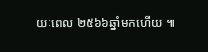យៈពេល ២៥៦៦ឆ្នាំមកហើយ ៕